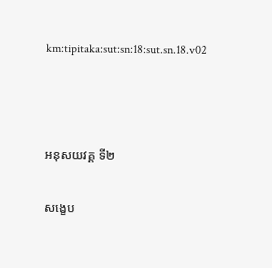km:tipitaka:sut:sn:18:sut.sn.18.v02



អនុសយវគ្គ ទី២

សង្ខេប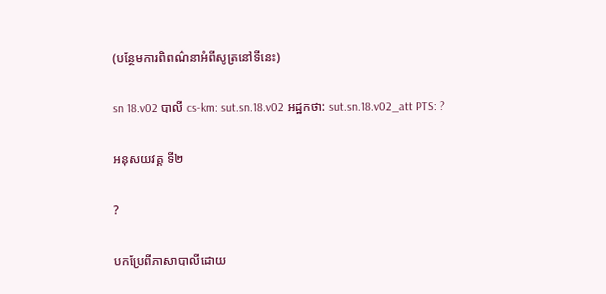(បន្ថែមការពិពណ៌នាអំពីសូត្រនៅទីនេះ)

sn 18.v02 បាលី cs-km: sut.sn.18.v02 អដ្ឋកថា: sut.sn.18.v02_att PTS: ?

អនុសយវគ្គ ទី២

?

បកប្រែពីភាសាបាលីដោយ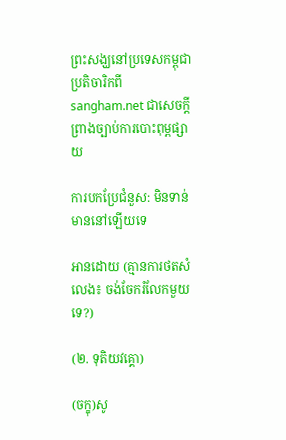ព្រះសង្ឃនៅប្រទេសកម្ពុជា ប្រតិចារិកពី sangham.net ជាសេចក្តីព្រាងច្បាប់ការបោះពុម្ពផ្សាយ

ការបកប្រែជំនួស: មិនទាន់មាននៅឡើយទេ

អានដោយ (គ្មានការថតសំលេង៖ ចង់ចែករំលែកមួយទេ?)

(២. ទុតិយវគ្គោ)

(ចក្ខុ)សូ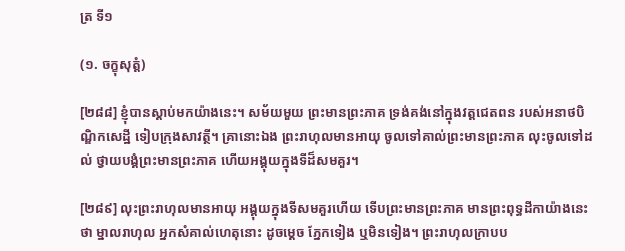ត្រ ទី១

(១. ចក្ខុសុត្តំ)

[២៨៨] ខ្ញុំបានស្តាប់មកយ៉ាងនេះ។ សម័យមួយ ព្រះមានព្រះភាគ ទ្រង់គង់នៅក្នុងវត្តជេតពន របស់អនាថបិណ្ឌិកសេដ្ឋី ទៀបក្រុងសាវត្ថី។ គ្រានោះឯង ព្រះរាហុលមានអាយុ ចូលទៅគាល់ព្រះមានព្រះភាគ លុះចូលទៅដល់ ថ្វាយបង្គំព្រះមានព្រះភាគ ហើយអង្គុយក្នុងទីដ៏សមគួរ។

[២៨៩] លុះព្រះរាហុលមានអាយុ អង្គុយក្នុងទីសមគួរហើយ ទើបព្រះមានព្រះភាគ មានព្រះពុទ្ធដីកាយ៉ាងនេះថា ម្នាលរាហុល អ្នកសំគាល់ហេតុនោះ ដូចម្តេច ភ្នែកទៀង ឬមិនទៀង។ ព្រះរាហុលក្រាបប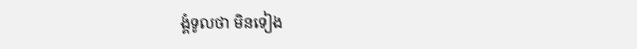ង្គំទូលថា មិនទៀង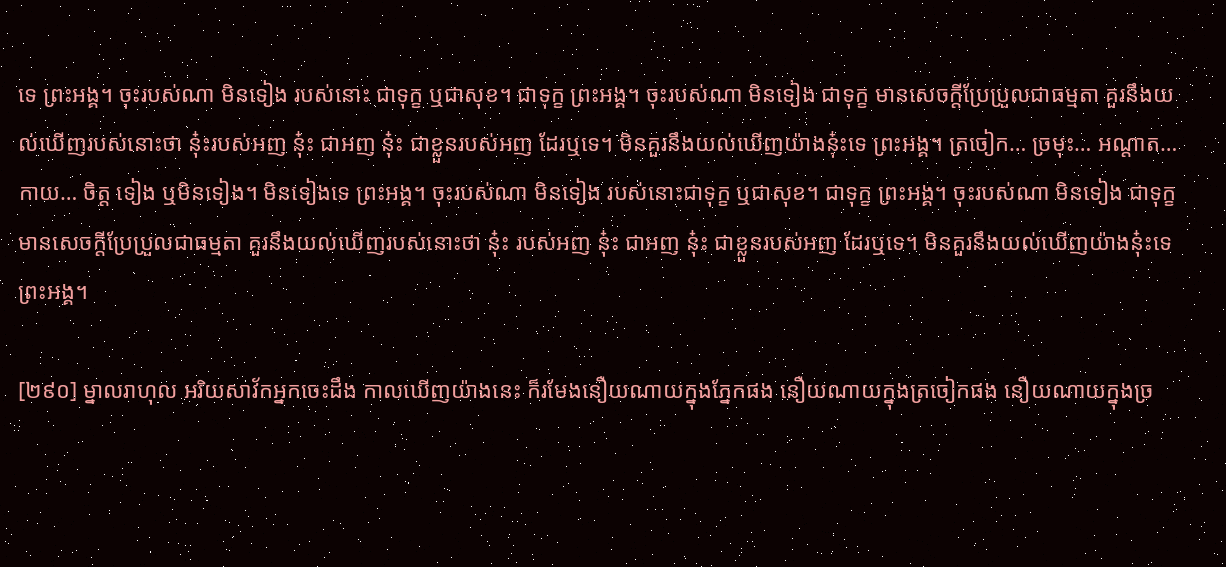ទេ ព្រះអង្គ។ ចុះរបស់ណា មិនទៀង របស់នោះ ជាទុក្ខ ឬជាសុខ។ ជាទុក្ខ ព្រះអង្គ។ ចុះរបស់ណា មិនទៀង ជាទុក្ខ មានសេចក្តីប្រែប្រួលជាធម្មតា គួរនឹងយល់ឃើញរបស់នោះថា នុ៎ះរបស់អញ នុ៎ះ ជាអញ នុ៎ះ ជាខ្លួនរបស់អញ ដែរឬទេ។ មិនគួរនឹងយល់ឃើញយ៉ាងនុ៎ះទេ ព្រះអង្គ។ ត្រចៀក… ច្រមុះ… អណ្តាត… កាយ… ចិត្ត ទៀង ឬមិនទៀង។ មិនទៀងទេ ព្រះអង្គ។ ចុះរបស់ណា មិនទៀង របស់នោះជាទុក្ខ ឬជាសុខ។ ជាទុក្ខ ព្រះអង្គ។ ចុះរបស់ណា មិនទៀង ជាទុក្ខ មានសេចក្តីប្រែប្រួលជាធម្មតា គួរនឹងយល់ឃើញរបស់នោះថា នុ៎ះ របស់អញ នុ៎ះ ជាអញ នុ៎ះ ជាខ្លួនរបស់អញ ដែរឬទេ។ មិនគួរនឹងយល់ឃើញយ៉ាងនុ៎ះទេ ព្រះអង្គ។

[២៩០] ម្នាលរាហុល អរិយសាវ័កអ្នកចេះដឹង កាលឃើញយ៉ាងនេះ ក៏រមែងនឿយណាយក្នុងភ្នែកផង នឿយណាយក្នុងត្រចៀកផង នឿយណាយក្នុងច្រ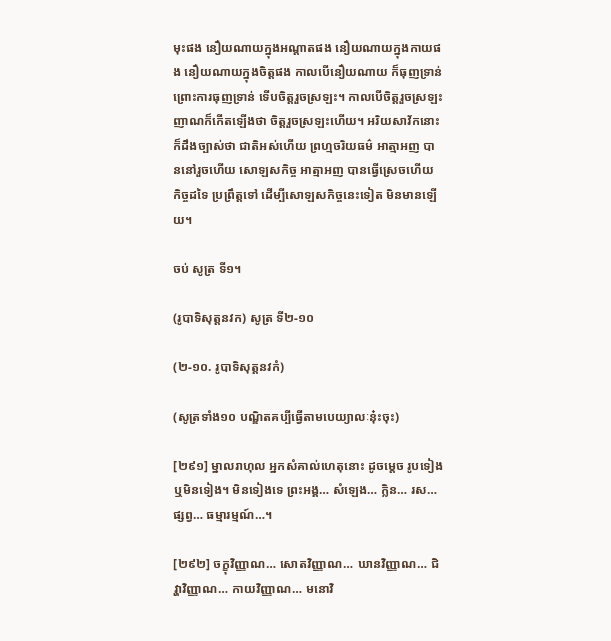មុះផង នឿយណាយក្នុងអណ្តាតផង នឿយណាយក្នុងកាយផង នឿយណាយក្នុងចិត្តផង កាលបើនឿយណាយ ក៏ធុញទ្រាន់ ព្រោះការធុញទ្រាន់ ទើបចិត្តរួចស្រឡះ។ កាលបើចិត្តរួចស្រឡះ ញាណក៏កើតឡើងថា ចិត្តរួចស្រឡះហើយ។ អរិយសាវ័កនោះ ក៏ដឹងច្បាស់ថា ជាតិអស់ហើយ ព្រហ្មចរិយធម៌ អាត្មាអញ បាននៅរួចហើយ សោឡសកិច្ច អាត្មាអញ បានធ្វើស្រេចហើយ កិច្ចដទៃ ប្រព្រឹត្តទៅ ដើម្បីសោឡសកិច្ចនេះទៀត មិនមានឡើយ។

ចប់ សូត្រ ទី១។

(រូបាទិសុត្តនវក) សូត្រ ទី២-១០

(២-១០. រូបាទិសុត្តនវកំ)

(សូត្រទាំង១០ បណ្ឌិតគប្បីធ្វើតាមបេយ្យាលៈនុ៎ះចុះ)

[២៩១] ម្នាលរាហុល អ្នកសំគាល់ហេតុនោះ ដូចម្តេច រូបទៀង ឬមិនទៀង។ មិនទៀងទេ ព្រះអង្គ… សំឡេង… ក្លិន… រស… ផ្សព្វ… ធម្មារម្មណ៍…។

[២៩២] ចក្ខុវិញ្ញាណ… សោតវិញ្ញាណ… ឃានវិញ្ញាណ… ជិវ្ហាវិញ្ញាណ… កាយវិញ្ញាណ… មនោវិ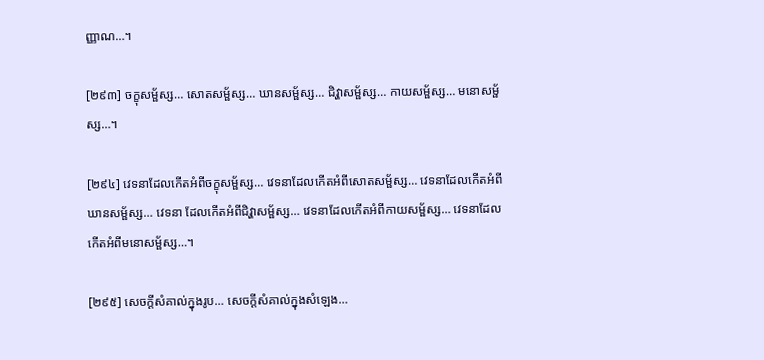ញ្ញាណ…។

[២៩៣] ចក្ខុសម្ផ័ស្ស… សោតសម្ផ័ស្ស… ឃានសម្ផ័ស្ស… ជិវ្ហាសម្ផ័ស្ស… កាយសម្ផ័ស្ស… មនោសម្ផ័ស្ស…។

[២៩៤] វេទនាដែលកើតអំពីចក្ខុសម្ផ័ស្ស… វេទនាដែលកើតអំពីសោតសម្ផ័ស្ស… វេទនាដែលកើតអំពីឃានសម្ផ័ស្ស… វេទនា ដែលកើតអំពីជិវ្ហាសម្ផ័ស្ស… វេទនាដែលកើតអំពីកាយសម្ផ័ស្ស… វេទនាដែលកើតអំពីមនោសម្ផ័ស្ស…។

[២៩៥] សេចក្តីសំគាល់ក្នុងរូប… សេចក្តីសំគាល់ក្នុងសំឡេង…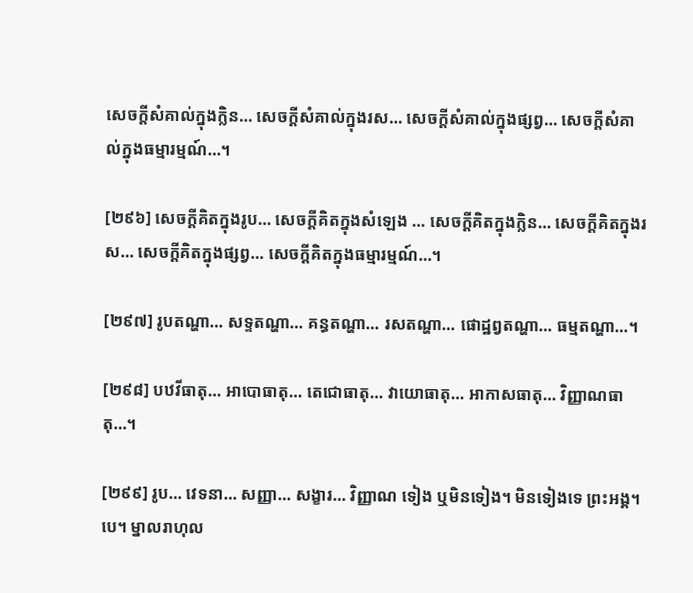សេចក្តីសំគាល់ក្នុងក្លិន… សេចក្តីសំគាល់ក្នុងរស… សេចក្តីសំគាល់ក្នុងផ្សព្វ… សេចក្តីសំគាល់ក្នុងធម្មារម្មណ៍…។

[២៩៦] សេចក្តីគិតក្នុងរូប… សេចក្តីគិតក្នុងសំឡេង … សេចក្តីគិតក្នុងក្លិន… សេចក្តីគិតក្នុងរស… សេចក្តីគិតក្នុងផ្សព្វ… សេចក្តីគិតក្នុងធម្មារម្មណ៍…។

[២៩៧] រូបតណ្ហា… សទ្ទតណ្ហា… គន្ធតណ្ហា… រសតណ្ហា… ផោដ្ឋព្វតណ្ហា… ធម្មតណ្ហា…។

[២៩៨] បឋវីធាតុ… អាបោធាតុ… តេជោធាតុ… វាយោធាតុ… អាកាសធាតុ… វិញ្ញាណធាតុ…។

[២៩៩] រូប… វេទនា… សញ្ញា… សង្ខារ… វិញ្ញាណ ទៀង ឬមិនទៀង។ មិនទៀងទេ ព្រះអង្គ។បេ។ ម្នាលរាហុល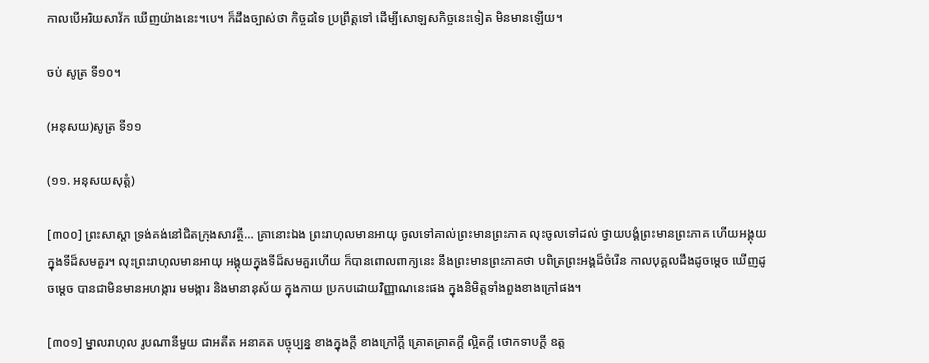កាលបើអរិយសាវ័ក ឃើញយ៉ាងនេះ។បេ។ ក៏ដឹងច្បាស់ថា កិច្ចដទៃ ប្រព្រឹត្តទៅ ដើម្បីសោឡសកិច្ចនេះទៀត មិនមានឡើយ។

ចប់ សូត្រ ទី១០។

(អនុសយ)សូត្រ ទី១១

(១១. អនុសយសុត្តំ)

[៣០០] ព្រះសាស្តា ទ្រង់គង់នៅជិតក្រុងសាវត្ថី… គ្រានោះឯង ព្រះរាហុលមានអាយុ ចូលទៅគាល់ព្រះមានព្រះភាគ លុះចូលទៅដល់ ថ្វាយបង្គំព្រះមានព្រះភាគ ហើយអង្គុយក្នុងទីដ៏សមគួរ។ លុះព្រះរាហុលមានអាយុ អង្គុយក្នុងទីដ៏សមគួរហើយ ក៏បានពោលពាក្យនេះ នឹងព្រះមានព្រះភាគថា បពិត្រព្រះអង្គដ៏ចំរើន កាលបុគ្គលដឹងដូចម្តេច ឃើញដូចម្តេច បានជាមិនមានអហង្ការ មមង្ការ និងមានានុស័យ ក្នុងកាយ ប្រកបដោយវិញ្ញាណនេះផង ក្នុងនិមិត្តទាំងពួងខាងក្រៅផង។

[៣០១] ម្នាលរាហុល រូបណានីមួយ ជាអតីត អនាគត បច្ចុប្បន្ន ខាងក្នុងក្តី ខាងក្រៅក្តី គ្រោតគ្រាតក្តី ល្អិតក្តី ថោកទាបក្តី ឧត្ត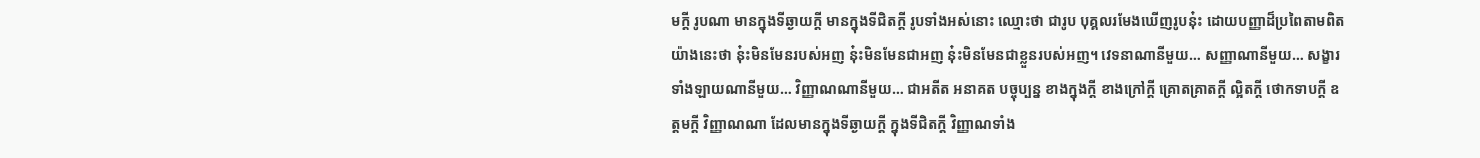មក្តី រូបណា មានក្នុងទីឆ្ងាយក្តី មានក្នុងទីជិតក្តី រូបទាំងអស់នោះ ឈ្មោះថា ជារូប បុគ្គលរមែងឃើញរូបនុ៎ះ ដោយបញ្ញាដ៏ប្រពៃតាមពិត យ៉ាងនេះថា នុ៎ះមិនមែនរបស់អញ នុ៎ះមិនមែនជាអញ នុ៎ះមិនមែនជាខ្លួនរបស់អញ។ វេទនាណានីមួយ… សញ្ញាណានីមួយ… សង្ខារទាំងឡាយណានីមួយ… វិញ្ញាណណានីមួយ… ជាអតីត អនាគត បច្ចុប្បន្ន ខាងក្នុងក្តី ខាងក្រៅក្តី គ្រោតគ្រាតក្តី ល្អិតក្តី ថោកទាបក្តី ឧត្តមក្តី វិញ្ញាណណា ដែលមានក្នុងទីឆ្ងាយក្តី ក្នុងទីជិតក្តី វិញ្ញាណទាំង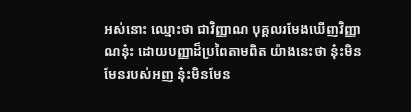អស់នោះ ឈ្មោះថា ជាវិញ្ញាណ បុគ្គលរមែងឃើញវិញ្ញាណនុ៎ះ ដោយបញ្ញាដ៏ប្រពៃតាមពិត យ៉ាងនេះថា នុ៎ះមិនមែនរបស់អញ នុ៎ះមិនមែន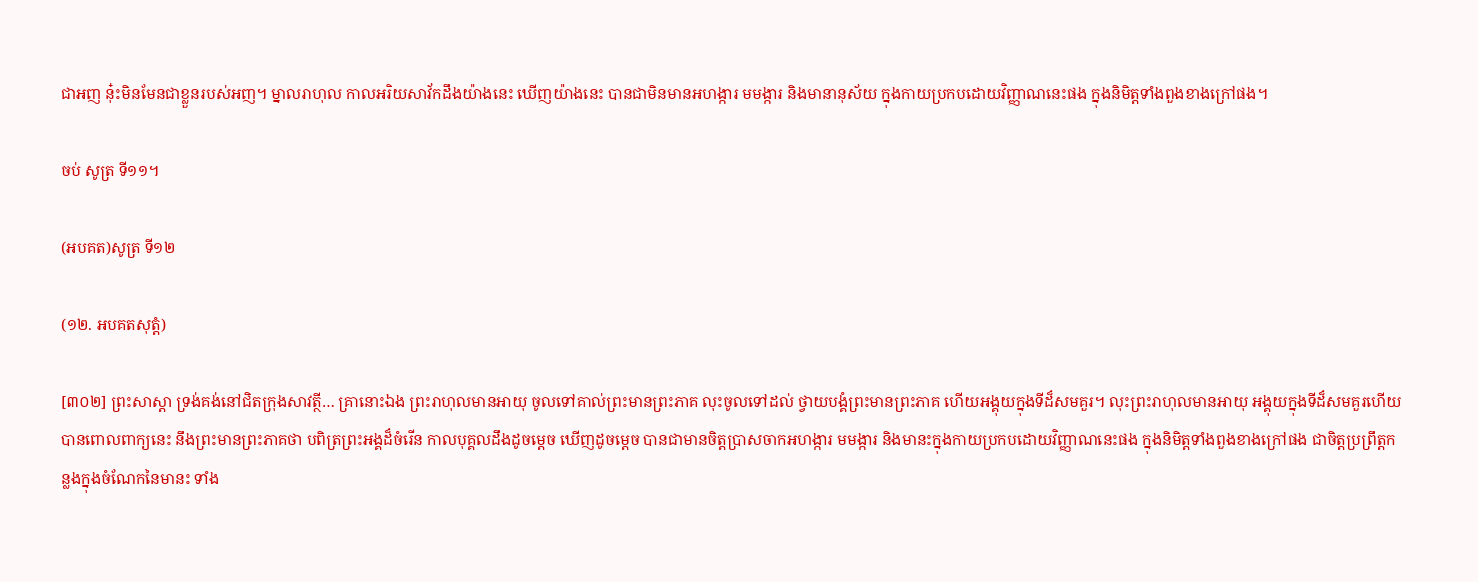ជាអញ នុ៎ះមិនមែនជាខ្លួនរបស់អញ។ ម្នាលរាហុល កាលអរិយសាវ័កដឹងយ៉ាងនេះ ឃើញយ៉ាងនេះ បានជាមិនមានអហង្ការ មមង្ការ និងមានានុស័យ ក្នុងកាយប្រកបដោយវិញ្ញាណនេះផង ក្នុងនិមិត្តទាំងពួងខាងក្រៅផង។

ចប់ សូត្រ ទី១១។

(អបគត)សូត្រ ទី១២

(១២. អបគតសុត្តំ)

[៣០២] ព្រះសាស្តា ទ្រង់គង់នៅជិតក្រុងសាវត្ថី… គ្រានោះឯង ព្រះរាហុលមានអាយុ ចូលទៅគាល់ព្រះមានព្រះភាគ លុះចូលទៅដល់ ថ្វាយបង្គំព្រះមានព្រះភាគ ហើយអង្គុយក្នុងទីដ៏សមគួរ។ លុះព្រះរាហុលមានអាយុ អង្គុយក្នុងទីដ៏សមគួរហើយ បានពោលពាក្យនេះ នឹងព្រះមានព្រះភាគថា បពិត្រព្រះអង្គដ៏ចំរើន កាលបុគ្គលដឹងដូចម្តេច ឃើញដូចម្តេច បានជាមានចិត្តប្រាសចាកអហង្ការ មមង្ការ និងមានះក្នុងកាយប្រកបដោយវិញ្ញាណនេះផង ក្នុងនិមិត្តទាំងពួងខាងក្រៅផង ជាចិត្តប្រព្រឹត្តកន្លងក្នុងចំណែកនៃមានះ ទាំង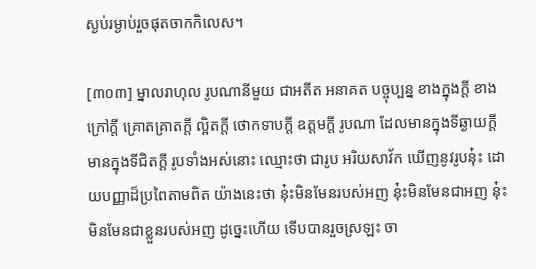ស្ងប់រម្ងាប់រួចផុតចាកកិលេស។

[៣០៣] ម្នាលរាហុល រូបណានីមួយ ជាអតីត អនាគត បច្ចុប្បន្ន ខាងក្នុងក្តី ខាងក្រៅក្តី គ្រោតគ្រាតក្តី ល្អិតក្តី ថោកទាបក្តី ឧត្តមក្តី រូបណា ដែលមានក្នុងទីឆ្ងាយក្តី មានក្នុងទីជិតក្តី រូបទាំងអស់នោះ ឈ្មោះថា ជារូប អរិយសាវ័ក ឃើញនូវរូបនុ៎ះ ដោយបញ្ញាដ៏ប្រពៃតាមពិត យ៉ាងនេះថា នុ៎ះមិនមែនរបស់អញ នុ៎ះមិនមែនជាអញ នុ៎ះមិនមែនជាខ្លួនរបស់អញ ដូច្នេះហើយ ទើបបានរួចស្រឡះ ចា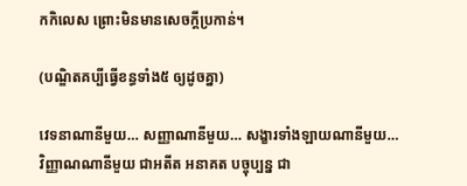កកិលេស ព្រោះមិនមានសេចក្តីប្រកាន់។

(បណ្ឌិតគប្បីធ្វើខន្ធទាំង៥ ឲ្យដូចគ្នា)

វេទនាណានីមួយ… សញ្ញាណានីមួយ… សង្ខារទាំងឡាយណានីមួយ… វិញ្ញាណណានីមួយ ជាអតីត អនាគត បច្ចុប្បន្ន ជា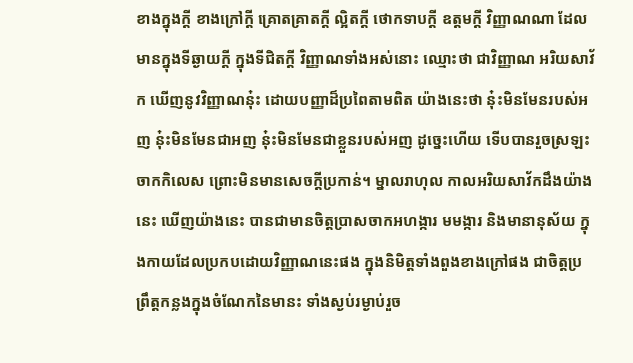ខាងក្នុងក្តី ខាងក្រៅក្តី គ្រោតគ្រាតក្តី ល្អិតក្តី ថោកទាបក្តី ឧត្តមក្តី វិញ្ញាណណា ដែលមានក្នុងទីឆ្ងាយក្តី ក្នុងទីជិតក្តី វិញ្ញាណទាំងអស់នោះ ឈ្មោះថា ជាវិញ្ញាណ អរិយសាវ័ក ឃើញនូវវិញ្ញាណនុ៎ះ ដោយបញ្ញាដ៏ប្រពៃតាមពិត យ៉ាងនេះថា នុ៎ះមិនមែនរបស់អញ នុ៎ះមិនមែនជាអញ នុ៎ះមិនមែនជាខ្លួនរបស់អញ ដូច្នេះហើយ ទើបបានរួចស្រឡះ ចាកកិលេស ព្រោះមិនមានសេចក្តីប្រកាន់។ ម្នាលរាហុល កាលអរិយសាវ័កដឹងយ៉ាងនេះ ឃើញយ៉ាងនេះ បានជាមានចិត្តប្រាសចាកអហង្ការ មមង្ការ និងមានានុស័យ ក្នុងកាយដែលប្រកបដោយវិញ្ញាណនេះផង ក្នុងនិមិត្តទាំងពួងខាងក្រៅផង ជាចិត្តប្រព្រឹត្តកន្លងក្នុងចំណែកនៃមានះ ទាំងស្ងប់រម្ងាប់រួច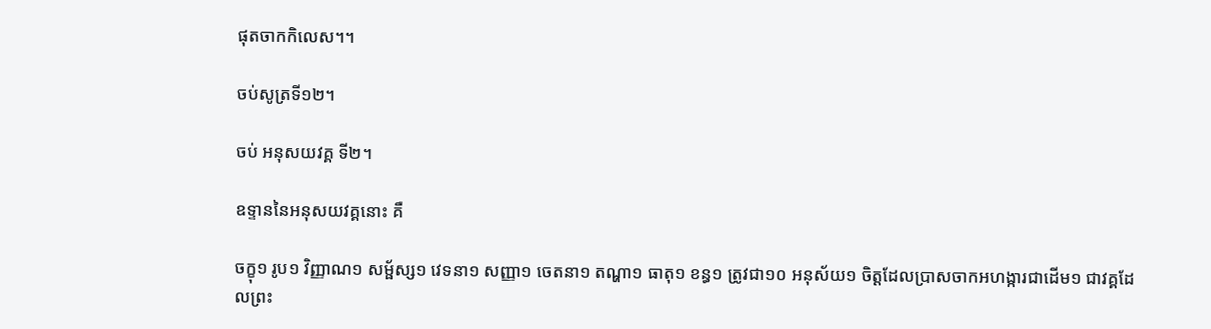ផុតចាកកិលេស។។

ចប់សូត្រទី១២។

ចប់ អនុសយវគ្គ ទី២។

ឧទ្ទាននៃអនុសយវគ្គនោះ គឺ

ចក្ខុ១ រូប១ វិញ្ញាណ១ សម្ផ័ស្ស១ វេទនា១ សញ្ញា១ ចេតនា១ តណ្ហា១ ធាតុ១ ខន្ធ១ ត្រូវជា១០ អនុស័យ១ ចិត្តដែលប្រាសចាកអហង្ការជាដើម១ ជាវគ្គដែលព្រះ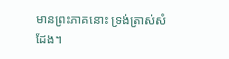មានព្រះភាគនោះ ទ្រង់ត្រាស់សំដែង។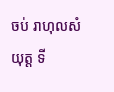ចប់ រាហុលសំយុត្ត ទី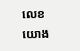លេខយោង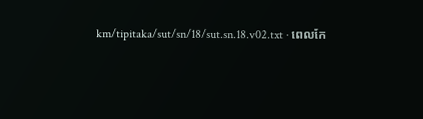km/tipitaka/sut/sn/18/sut.sn.18.v02.txt · ពេលកែ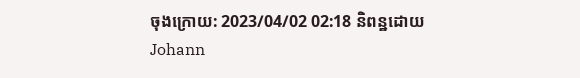ចុងក្រោយ: 2023/04/02 02:18 និពន្ឋដោយ Johann